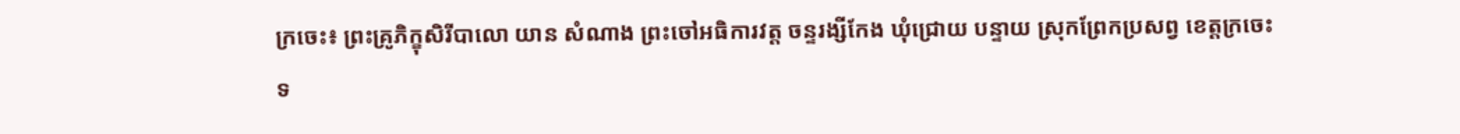ក្រចេះ៖ ព្រះគ្រូភិក្ខុសិរីបាលោ យាន សំណាង ព្រះចៅអធិការវត្ត ចន្ទរង្សីកែង ឃុំជ្រោយ បន្ទាយ ស្រុកព្រែកប្រសព្វ ខេត្តក្រចេះ ទ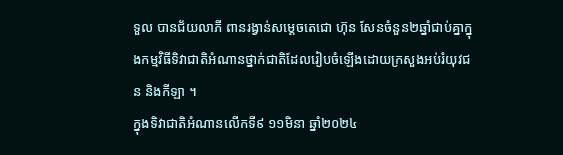ទួល បានជ័យលាភី ពានរង្វាន់សម្តេចតេជោ ហ៊ុន សែនចំនួន២ឆ្នាំជាប់គ្នាក្នុងកម្មវិធីទិវាជាតិអំណានថ្នាក់ជាតិដែលរៀបចំឡើងដោយក្រសួងអប់រំយុវជន និងកីឡា ។
ក្នុងទិវាជាតិអំណានលើកទី៩ ១១មិនា ឆ្នាំ២០២៤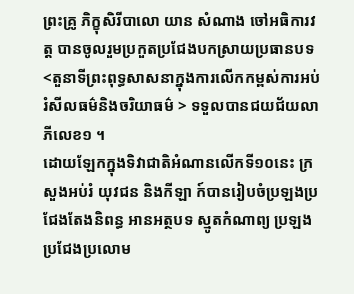ព្រះគ្រូ ភិក្ខុសិរីបាលោ យាន សំណាង ចៅអធិការវត្ត បានចូលរួមប្រកួតប្រជែងបកស្រាយប្រធានបទ<តួនាទីព្រះពុទ្ធសាសនាក្នុងការលើកកម្ពស់ការអប់រំសីលធម៌និងចរិយាធម៌ > ទទួលបានជយជ័យលាភីលេខ១ ។
ដោយឡែកក្នុងទិវាជាតិអំណានលើកទី១០នេះ ក្រសួងអប់រំ យុវជន និងកីឡា ក៍បានរៀបចំប្រឡងប្រជែងតែងនិពន្ធ អានអត្ថបទ ស្មូតកំណាព្យ ប្រឡងប្រជែងប្រលោម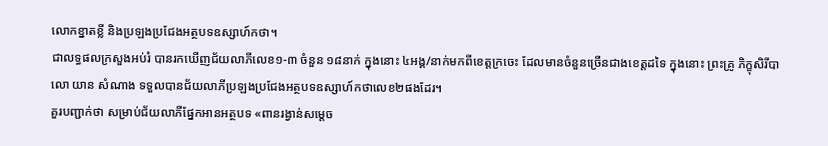លោកខ្នាតខ្លី និងប្រឡងប្រជែងអត្ថបទឧស្សាហ៍កថា។
ជាលទ្ធផលក្រសួងអប់រំ បានរកឃើញជ័យលាភីលេខ១-៣ ចំនួន ១៨នាក់ ក្នុងនោះ ៤អង្គ/នាក់មកពីខេត្តក្រចេះ ដែលមានចំនួនច្រើនជាងខេត្តដទៃ ក្នុងនោះ ព្រះគ្រូ ភិក្ខុសិរីបាលោ យាន សំណាង ទទួលបានជ័យលាភីប្រឡងប្រជែងអត្ថបទឧស្សាហ៍កថាលេខ២ផងដែរ។
គួរបញ្ជាក់ថា សម្រាប់ជ័យលាភីផ្នែកអានអត្ថបទ «ពានរង្វាន់សម្តេច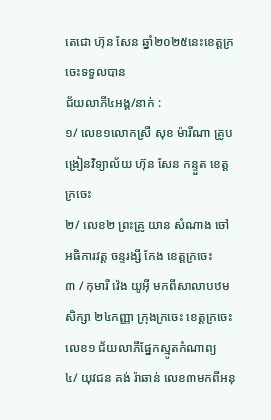តេជោ ហ៊ុន សែន ឆ្នាំ២០២៥នេះខេត្តក្រចេះទទួលបាន
ជ័យលាភី៤អង្គ/នាក់ :
១/ លេខ១លោកស្រី សុខ ម៉ារីណា គ្រូបង្រៀនវិទ្យាល័យ ហ៊ុន សែន កន្ទួត ខេត្តក្រចេះ
២/ លេខ២ ព្រះគ្រូ យាន សំណាង ចៅអធិការវត្ត ចន្ទរង្សី កែង ខេត្តក្រចេះ
៣ / កុមារី វ៉េង យូអ៊ី មកពីសាលាបឋមសិក្សា ២៤កញ្ញា ក្រុងក្រចេះ ខេត្តក្រចេះ លេខ១ ជ័យលាភីផ្នែកស្មូតកំណាព្យ
៤/ យុវជន គង់ រ៉ាឆាន់ លេខ៣មកពីអនុ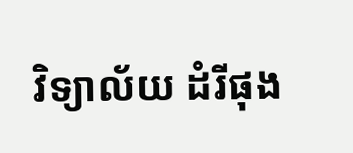វិទ្យាល័យ ដំរីផុង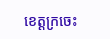ខេត្តក្រចេះ